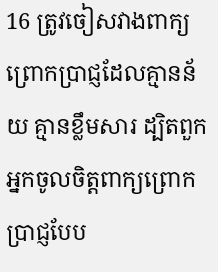16 ត្រូវចៀសវាងពាក្យព្រោកប្រាជ្ញដែលគ្មានន័យ គ្មានខ្លឹមសារ ដ្បិតពួកអ្នកចូលចិត្តពាក្យព្រោកប្រាជ្ញបែប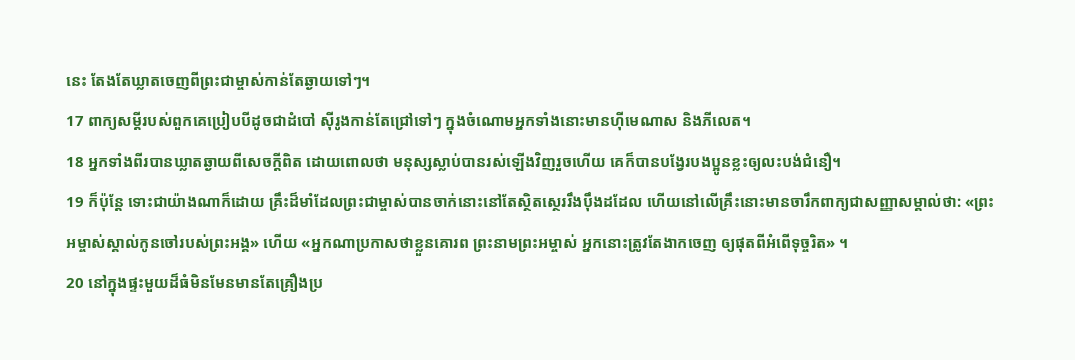នេះ តែងតែឃ្លាតចេញពីព្រះជាម្ចាស់កាន់តែឆ្ងាយទៅៗ។
17 ពាក្យសម្ដីរបស់ពួកគេប្រៀបបីដូចជាដំបៅ ស៊ីរូងកាន់តែជ្រៅទៅៗ ក្នុងចំណោមអ្នកទាំងនោះមានហ៊ីមេណាស និងភីលេត។
18 អ្នកទាំងពីរបានឃ្លាតឆ្ងាយពីសេចក្ដីពិត ដោយពោលថា មនុស្សស្លាប់បានរស់ឡើងវិញរួចហើយ គេក៏បានបង្វែរបងប្អូនខ្លះឲ្យលះបង់ជំនឿ។
19 ក៏ប៉ុន្តែ ទោះជាយ៉ាងណាក៏ដោយ គ្រឹះដ៏មាំដែលព្រះជាម្ចាស់បានចាក់នោះនៅតែស្ថិតស្ថេររឹងប៉ឹងដដែល ហើយនៅលើគ្រឹះនោះមានចារឹកពាក្យជាសញ្ញាសម្គាល់ថា: «ព្រះអម្ចាស់ស្គាល់កូនចៅរបស់ព្រះអង្គ» ហើយ «អ្នកណាប្រកាសថាខ្លួនគោរព ព្រះនាមព្រះអម្ចាស់ អ្នកនោះត្រូវតែងាកចេញ ឲ្យផុតពីអំពើទុច្ចរិត» ។
20 នៅក្នុងផ្ទះមួយដ៏ធំមិនមែនមានតែគ្រឿងប្រ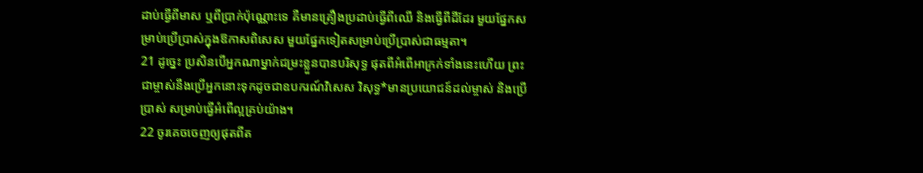ដាប់ធ្វើពីមាស ឬពីប្រាក់ប៉ុណ្ណោះទេ គឺមានគ្រឿងប្រដាប់ធ្វើពីឈើ និងធ្វើពីដីដែរ មួយផ្នែកសម្រាប់ប្រើប្រាស់ក្នុងឱកាសពិសេស មួយផ្នែកទៀតសម្រាប់ប្រើប្រាស់ជាធម្មតា។
21 ដូច្នេះ ប្រសិនបើអ្នកណាម្នាក់ជម្រះខ្លួនបានបរិសុទ្ធ ផុតពីអំពើអាក្រក់ទាំងនេះហើយ ព្រះជាម្ចាស់នឹងប្រើអ្នកនោះទុកដូចជាឧបករណ៍វិសេស វិសុទ្ធ*មានប្រយោជន៍ដល់ម្ចាស់ និងប្រើប្រាស់ សម្រាប់ធ្វើអំពើល្អគ្រប់យ៉ាង។
22 ចូរគេចចេញឲ្យផុតពីត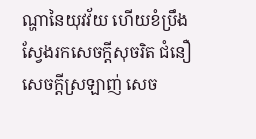ណ្ហានៃយុវវ័យ ហើយខំប្រឹងស្វែងរកសេចក្ដីសុចរិត ជំនឿ សេចក្ដីស្រឡាញ់ សេច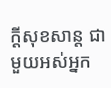ក្ដីសុខសាន្ត ជាមួយអស់អ្នក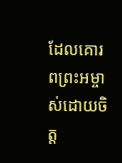ដែលគោរពព្រះអម្ចាស់ដោយចិត្ត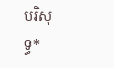បរិសុទ្ធ*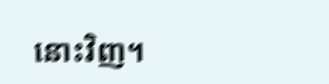នោះវិញ។